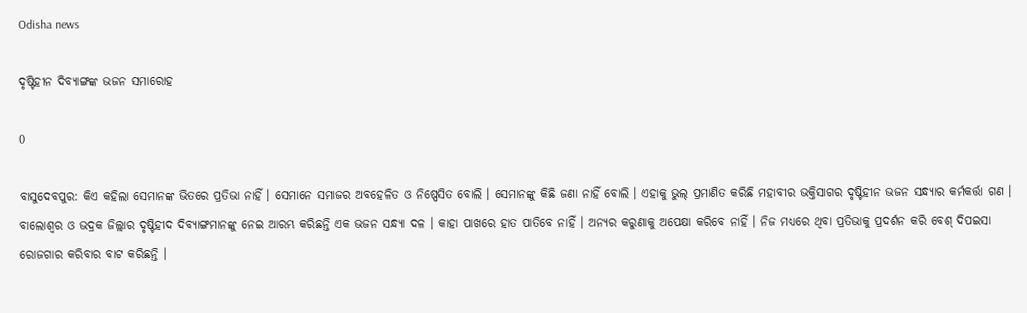Odisha news

ଦୃଷ୍ଟିହୀନ ଦିବ୍ୟାଙ୍ଗଙ୍କ ଭଜନ ସମାରୋହ

0

ବାସୁଦେବପୁର: କିଏ କହିଲା ସେମାନଙ୍କ ଭିତରେ ପ୍ରତିଭା ନାହିଁ । ସେମାନେ ସମାଜର ଅବହେଳିତ ଓ ନିଷ୍ପେସିତ ବୋଲି । ସେମାନଙ୍କୁ କିଛି ଜଣା ନାହିଁ ବୋଲି । ଏହାକୁ ଭୁଲ୍‍ ପ୍ରମାଣିତ କରିଛି ମହାବୀର ଭକ୍ତିସାଗର ଦୃଷ୍ଟିହୀନ ଭଜନ ସନ୍ଧ୍ୟାର କର୍ମକର୍ତ୍ତା ଗଣ । ବାଲୋଶ୍ୱର ଓ ଭଦ୍ରକ ଜିଲ୍ଲାର ଦୃଷ୍ଟିହୀଦ ଦିବ୍ୟାଙ୍ଗମାନଙ୍କୁ ନେଇ ଆରମ୍ଭ କରିଛନ୍ତି ଏକ ଭଜନ ସନ୍ଧ୍ୟା ଦଳ । କାହା ପାଖରେ ହାତ ପାତିବେ ନାହିଁ । ଅନ୍ୟର କରୁଣାକୁ ଅପେକ୍ଷା କରିବେ ନାହିଁ । ନିଜ ମଧ୍ୟରେ ଥିବା ପ୍ରତିଭାକୁ ପ୍ରଦର୍ଶନ କରି ବେଶ୍‍ ଦିପଇସା ରୋଜଗାର କରିବାର ବାଟ କରିଛନ୍ତି ।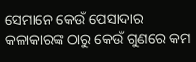ସେମାନେ କେଉଁ ପେସାଦାର କଳାକାରଙ୍କ ଠାରୁ କେଉଁ ଗୁଣରେ କମ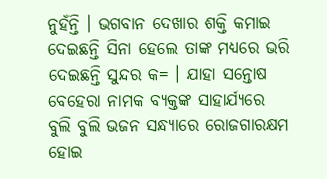ନୁହଁନ୍ତି । ଭଗବାନ ଦେଖାର ଶକ୍ତି କମାଇ ଦେଇଛନ୍ତି ସିନା ହେଲେ ତାଙ୍କ ମଧ୍ୟରେ ଭରି ଦେଇଛନ୍ତି ସୁନ୍ଦର କ= । ଯାହା ସନ୍ତୋଷ ବେହେରା ନାମକ ବ୍ୟକ୍ତଙ୍କ ସାହାର୍ଯ୍ୟରେ ବୁଲି ବୁଲି ଭଜନ ସନ୍ଧ୍ୟାରେ ରୋଜଗାରକ୍ଷମ ହୋଇ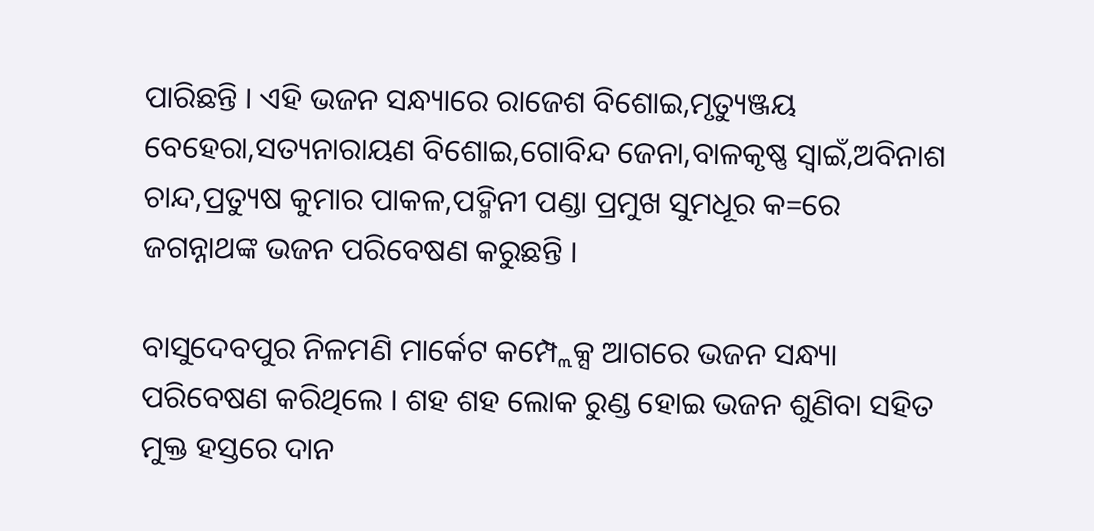ପାରିଛନ୍ତି । ଏହି ଭଜନ ସନ୍ଧ୍ୟାରେ ରାଜେଶ ବିଶୋଇ,ମୃତ୍ୟୁଞ୍ଜୟ ବେହେରା,ସତ୍ୟନାରାୟଣ ବିଶୋଇ,ଗୋବିନ୍ଦ ଜେନା,ବାଳକୃଷ୍ଣ ସ୍ୱାଇଁ,ଅବିନାଶ ଚାନ୍ଦ,ପ୍ରତ୍ୟୁଷ କୁମାର ପାକଳ,ପଦ୍ମିନୀ ପଣ୍ଡା ପ୍ରମୁଖ ସୁମଧୂର କ=ରେ ଜଗନ୍ନାଥଙ୍କ ଭଜନ ପରିବେଷଣ କରୁଛନ୍ତି ।

ବାସୁଦେବପୁର ନିଳମଣି ମାର୍କେଟ କମ୍ପ୍ଲେକ୍ସ ଆଗରେ ଭଜନ ସନ୍ଧ୍ୟା ପରିବେଷଣ କରିଥିଲେ । ଶହ ଶହ ଲୋକ ରୁଣ୍ଡ ହୋଇ ଭଜନ ଶୁଣିବା ସହିତ ମୁକ୍ତ ହସ୍ତରେ ଦାନ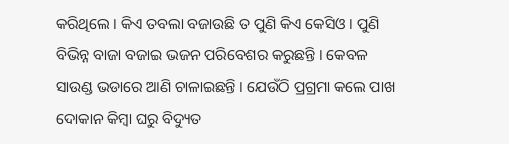କରିଥିଲେ । କିଏ ତବଲା ବଜାଉଛି ତ ପୁଣି କିଏ କେସିଓ । ପୁଣି ବିଭିନ୍ନ ବାଜା ବଜାଇ ଭଜନ ପରିବେଶର କରୁଛନ୍ତି । କେବଳ ସାଉଣ୍ଡ ଭଡାରେ ଆଣି ଚାଳାଇଛନ୍ତି । ଯେଉଁଠି ପ୍ରଗ୍ରମା କଲେ ପାଖ ଦୋକାନ କିମ୍ବା ଘରୁ ବିଦ୍ୟୁତ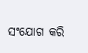ସଂଯୋଗ କରି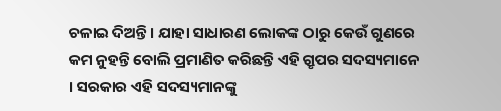ଚଳାଇ ଦିଅନ୍ତି । ଯାହା ସାଧାରଣ ଲୋକଙ୍କ ଠାରୁ କେଉଁ ଗୁଣରେ କମ ନୁହନ୍ତି ବୋଲି ପ୍ରମାଣିତ କରିଛନ୍ତି ଏହି ଗ୍ରୃପର ସଦସ୍ୟମାନେ । ସରକାର ଏହି ସଦସ୍ୟମାନଙ୍କୁ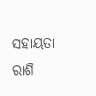ସହାୟତା ରାଶି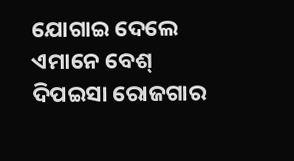ଯୋଗାଇ ଦେଲେ ଏମାନେ ବେଶ୍‍ ଦିପଇସା ରୋଜଗାର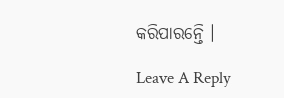କରିପାରନ୍ତେି ।

Leave A Reply